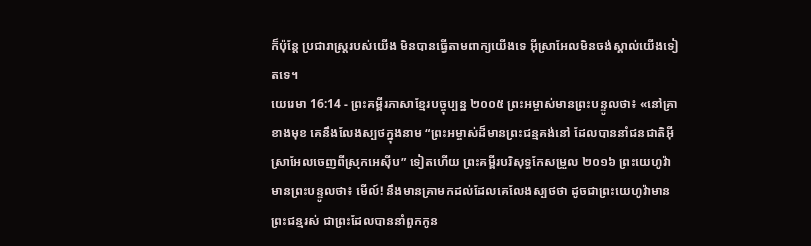ក៏ប៉ុន្តែ ប្រជារាស្ត្ររបស់យើង មិនបានធ្វើតាមពាក្យយើងទេ អ៊ីស្រាអែលមិនចង់ស្គាល់យើងទៀតទេ។
យេរេមា 16:14 - ព្រះគម្ពីរភាសាខ្មែរបច្ចុប្បន្ន ២០០៥ ព្រះអម្ចាស់មានព្រះបន្ទូលថា៖ «នៅគ្រាខាងមុខ គេនឹងលែងស្បថក្នុងនាម “ព្រះអម្ចាស់ដ៏មានព្រះជន្មគង់នៅ ដែលបាននាំជនជាតិអ៊ីស្រាអែលចេញពីស្រុកអេស៊ីប” ទៀតហើយ ព្រះគម្ពីរបរិសុទ្ធកែសម្រួល ២០១៦ ព្រះយេហូវ៉ាមានព្រះបន្ទូលថា៖ មើល៍! នឹងមានគ្រាមកដល់ដែលគេលែងស្បថថា ដូចជាព្រះយេហូវ៉ាមានព្រះជន្មរស់ ជាព្រះដែលបាននាំពួកកូន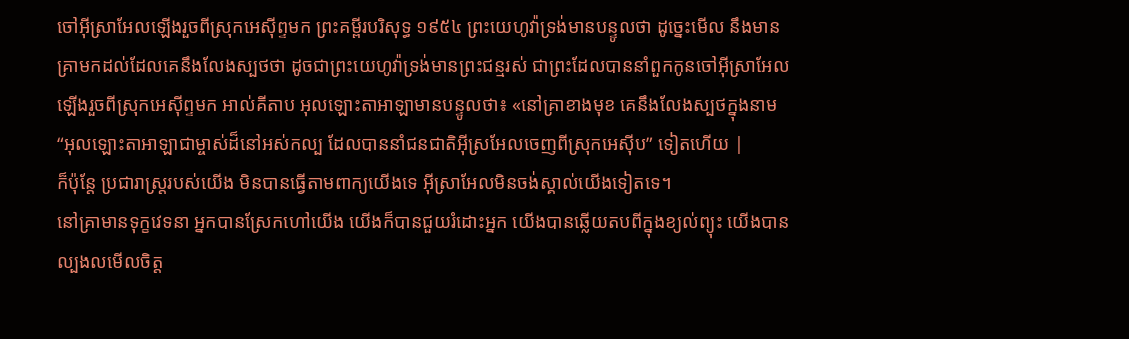ចៅអ៊ីស្រាអែលឡើងរួចពីស្រុកអេស៊ីព្ទមក ព្រះគម្ពីរបរិសុទ្ធ ១៩៥៤ ព្រះយេហូវ៉ាទ្រង់មានបន្ទូលថា ដូច្នេះមើល នឹងមានគ្រាមកដល់ដែលគេនឹងលែងស្បថថា ដូចជាព្រះយេហូវ៉ាទ្រង់មានព្រះជន្មរស់ ជាព្រះដែលបាននាំពួកកូនចៅអ៊ីស្រាអែលឡើងរួចពីស្រុកអេស៊ីព្ទមក អាល់គីតាប អុលឡោះតាអាឡាមានបន្ទូលថា៖ «នៅគ្រាខាងមុខ គេនឹងលែងស្បថក្នុងនាម “អុលឡោះតាអាឡាជាម្ចាស់ដ៏នៅអស់កល្ប ដែលបាននាំជនជាតិអ៊ីស្រអែលចេញពីស្រុកអេស៊ីប” ទៀតហើយ |
ក៏ប៉ុន្តែ ប្រជារាស្ត្ររបស់យើង មិនបានធ្វើតាមពាក្យយើងទេ អ៊ីស្រាអែលមិនចង់ស្គាល់យើងទៀតទេ។
នៅគ្រាមានទុក្ខវេទនា អ្នកបានស្រែកហៅយើង យើងក៏បានជួយរំដោះអ្នក យើងបានឆ្លើយតបពីក្នុងខ្យល់ព្យុះ យើងបានល្បងលមើលចិត្ត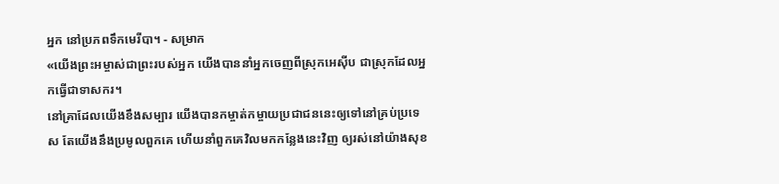អ្នក នៅប្រភពទឹកមេរីបា។ - សម្រាក
«យើងព្រះអម្ចាស់ជាព្រះរបស់អ្នក យើងបាននាំអ្នកចេញពីស្រុកអេស៊ីប ជាស្រុកដែលអ្នកធ្វើជាទាសករ។
នៅគ្រាដែលយើងខឹងសម្បារ យើងបានកម្ចាត់កម្ចាយប្រជាជននេះឲ្យទៅនៅគ្រប់ប្រទេស តែយើងនឹងប្រមូលពួកគេ ហើយនាំពួកគេវិលមកកន្លែងនេះវិញ ឲ្យរស់នៅយ៉ាងសុខ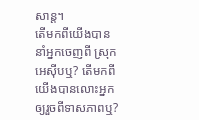សាន្ត។
តើមកពីយើងបាននាំអ្នកចេញពី ស្រុកអេស៊ីបឬ? តើមកពីយើងបានលោះអ្នក ឲ្យរួចពីទាសភាពឬ?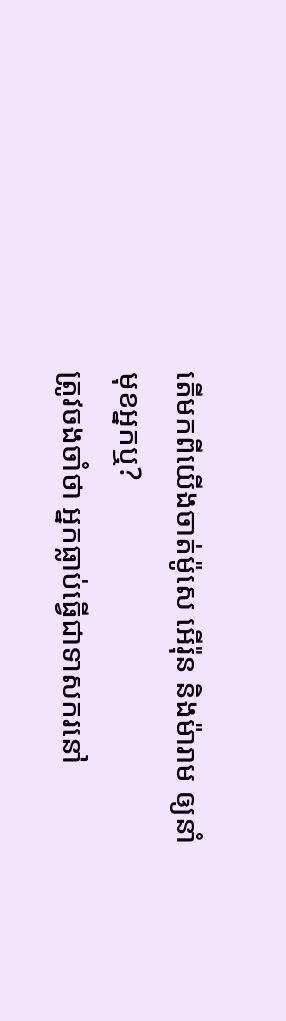តើមកពីយើងចាត់ម៉ូសេ អើរ៉ុន និងម៉ារាម ឲ្យនាំមុខអ្នកឬ?
ត្រូវចងចាំថា អ្នកធ្លាប់ធ្វើជាទាសករនៅ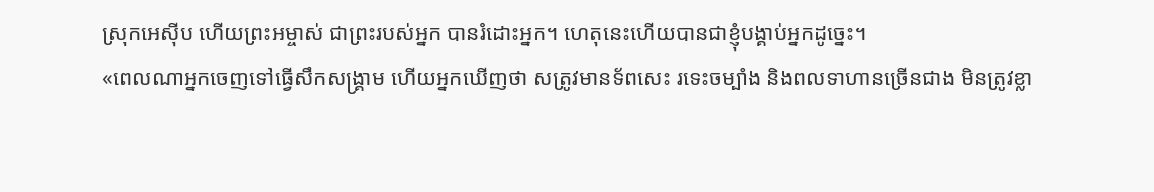ស្រុកអេស៊ីប ហើយព្រះអម្ចាស់ ជាព្រះរបស់អ្នក បានរំដោះអ្នក។ ហេតុនេះហើយបានជាខ្ញុំបង្គាប់អ្នកដូច្នេះ។
«ពេលណាអ្នកចេញទៅធ្វើសឹកសង្គ្រាម ហើយអ្នកឃើញថា សត្រូវមានទ័ពសេះ រទេះចម្បាំង និងពលទាហានច្រើនជាង មិនត្រូវខ្លា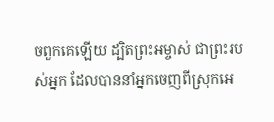ចពួកគេឡើយ ដ្បិតព្រះអម្ចាស់ ជាព្រះរបស់អ្នក ដែលបាននាំអ្នកចេញពីស្រុកអេ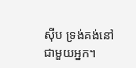ស៊ីប ទ្រង់គង់នៅជាមួយអ្នក។